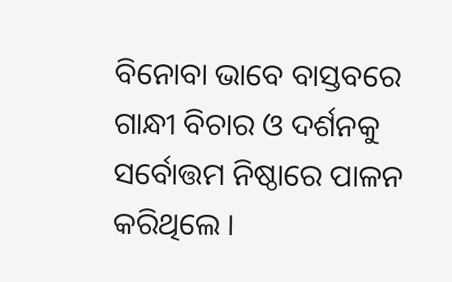ବିନୋବା ଭାବେ ବାସ୍ତବରେ ଗାନ୍ଧୀ ବିଚାର ଓ ଦର୍ଶନକୁ ସର୍ବୋତ୍ତମ ନିଷ୍ଠାରେ ପାଳନ କରିଥିଲେ ।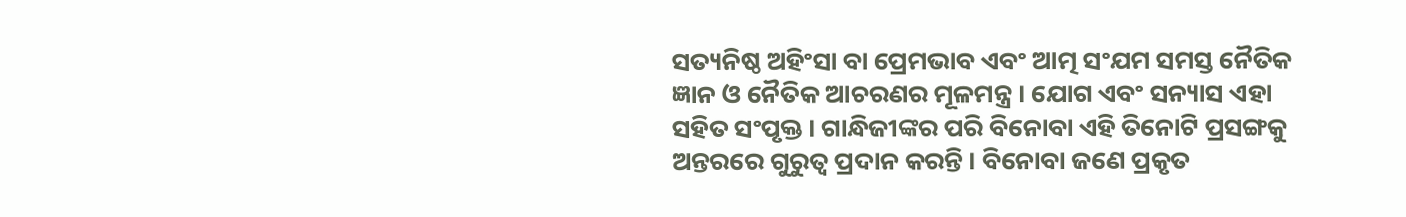ସତ୍ୟନିଷ୍ଠ ଅହିଂସା ବା ପ୍ରେମଭାବ ଏବଂ ଆତ୍ମ ସଂଯମ ସମସ୍ତ ନୈତିକ ଜ୍ଞାନ ଓ ନୈତିକ ଆଚରଣର ମୂଳମନ୍ତ୍ର । ଯୋଗ ଏବଂ ସନ୍ୟାସ ଏହା ସହିତ ସଂପୃକ୍ତ । ଗାନ୍ଧିଜୀଙ୍କର ପରି ବିନୋବା ଏହି ତିନୋଟି ପ୍ରସଙ୍ଗକୁ ଅନ୍ତରରେ ଗୁରୁତ୍ୱ ପ୍ରଦାନ କରନ୍ତି । ବିନୋବା ଜଣେ ପ୍ରକୃତ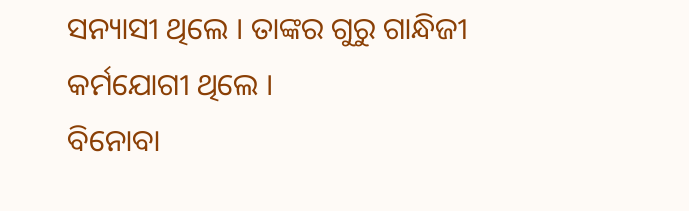ସନ୍ୟାସୀ ଥିଲେ । ତାଙ୍କର ଗୁରୁ ଗାନ୍ଧିଜୀ କର୍ମଯୋଗୀ ଥିଲେ ।
ବିନୋବା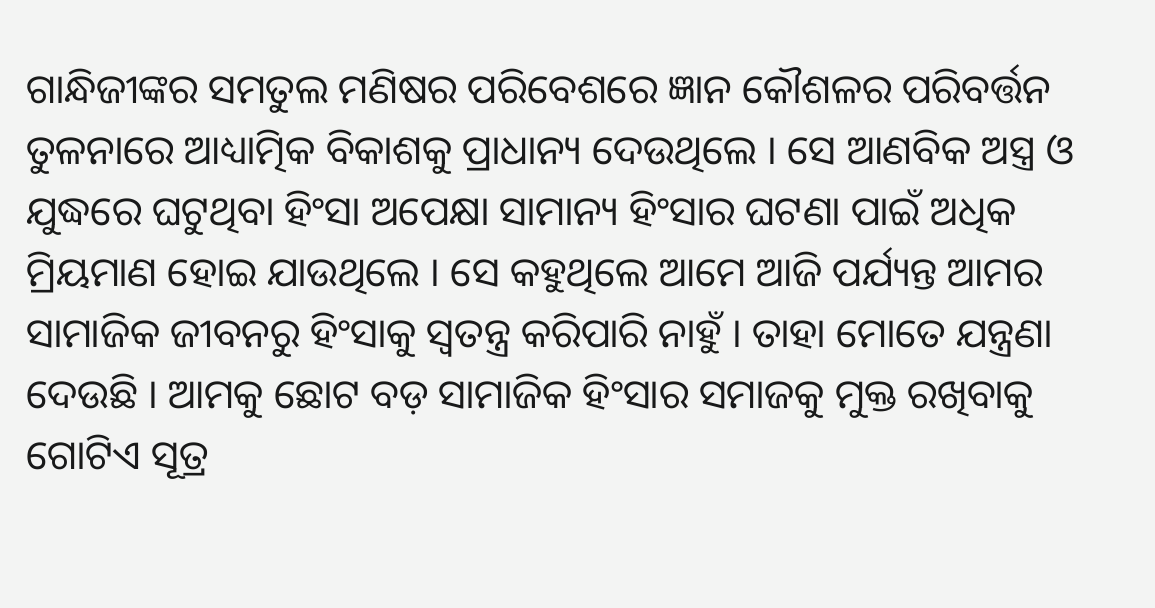ଗାନ୍ଧିଜୀଙ୍କର ସମତୁଲ ମଣିଷର ପରିବେଶରେ ଜ୍ଞାନ କୌଶଳର ପରିବର୍ତ୍ତନ ତୁଳନାରେ ଆଧ୍ୟାତ୍ମିକ ବିକାଶକୁ ପ୍ରାଧାନ୍ୟ ଦେଉଥିଲେ । ସେ ଆଣବିକ ଅସ୍ତ୍ର ଓ ଯୁଦ୍ଧରେ ଘଟୁଥିବା ହିଂସା ଅପେକ୍ଷା ସାମାନ୍ୟ ହିଂସାର ଘଟଣା ପାଇଁ ଅଧିକ ମ୍ରିୟମାଣ ହୋଇ ଯାଉଥିଲେ । ସେ କହୁଥିଲେ ଆମେ ଆଜି ପର୍ଯ୍ୟନ୍ତ ଆମର ସାମାଜିକ ଜୀବନରୁ ହିଂସାକୁ ସ୍ୱତନ୍ତ୍ର କରିପାରି ନାହୁଁ । ତାହା ମୋତେ ଯନ୍ତ୍ରଣା ଦେଉଛି । ଆମକୁ ଛୋଟ ବଡ଼ ସାମାଜିକ ହିଂସାର ସମାଜକୁ ମୁକ୍ତ ରଖିବାକୁ ଗୋଟିଏ ସୂତ୍ର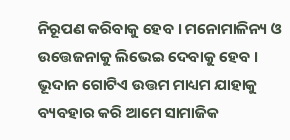ନିରୂପଣ କରିବାକୁ ହେବ । ମନୋମାଳିନ୍ୟ ଓ ଉତ୍ତେଜନାକୁ ଲିଭେଇ ଦେବାକୁ ହେବ । ଭୂଦାନ ଗୋଟିଏ ଉତ୍ତମ ମାଧ୍ୟମ ଯାହାକୁ ବ୍ୟବହାର କରି ଆମେ ସାମାଜିକ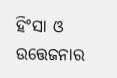ହିଂସା ଓ ଉତ୍ତେଜନାର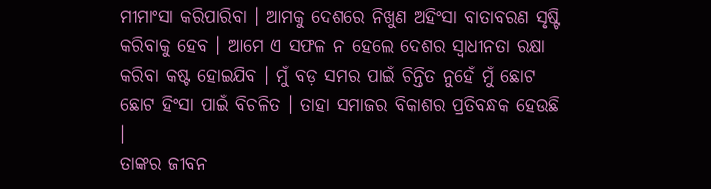ମୀମାଂସା କରିପାରିବା । ଆମକୁ ଦେଶରେ ନିଖୁଣ ଅହିଂସା ବାତାବରଣ ସୃଷ୍ଟି କରିବାକୁ ହେବ । ଆମେ ଏ ସଫଳ ନ ହେଲେ ଦେଶର ସ୍ୱାଧୀନତା ରକ୍ଷା କରିବା କଷ୍ଟ ହୋଇଯିବ । ମୁଁ ବଡ଼ ସମର ପାଇଁ ଚିନ୍ତିତ ନୁହେଁ ମୁଁ ଛୋଟ ଛୋଟ ହିଂସା ପାଇଁ ବିଚଳିତ । ତାହା ସମାଜର ବିକାଶର ପ୍ରତିବନ୍ଧକ ହେଉଛି ।
ତାଙ୍କର ଜୀବନ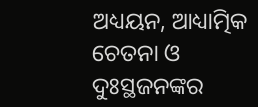ଅଧ୍ୟୟନ, ଆଧ୍ୟାତ୍ମିକ ଚେତନା ଓ ଦୁଃସ୍ଥଜନଙ୍କର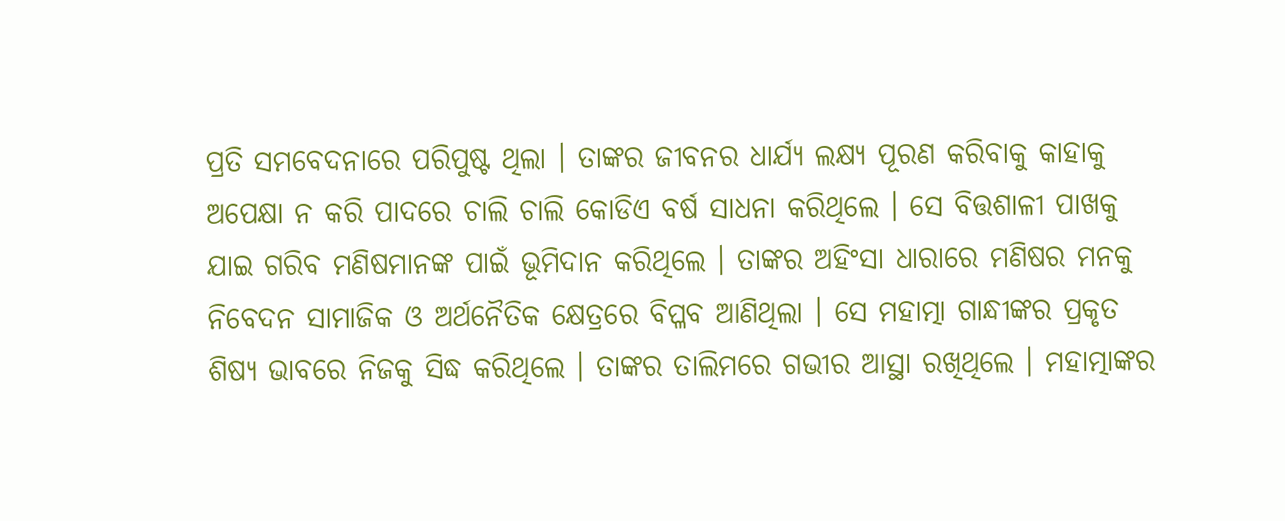ପ୍ରତି ସମବେଦନାରେ ପରିପୁଷ୍ଟ ଥିଲା । ତାଙ୍କର ଜୀବନର ଧାର୍ଯ୍ୟ ଲକ୍ଷ୍ୟ ପୂରଣ କରିବାକୁ କାହାକୁ ଅପେକ୍ଷା ନ କରି ପାଦରେ ଚାଲି ଚାଲି କୋଡିଏ ବର୍ଷ ସାଧନା କରିଥିଲେ । ସେ ବିତ୍ତଶାଳୀ ପାଖକୁ ଯାଇ ଗରିବ ମଣିଷମାନଙ୍କ ପାଇଁ ଭୂମିଦାନ କରିଥିଲେ । ତାଙ୍କର ଅହିଂସା ଧାରାରେ ମଣିଷର ମନକୁ ନିବେଦନ ସାମାଜିକ ଓ ଅର୍ଥନୈତିକ କ୍ଷେତ୍ରରେ ବିପ୍ଳବ ଆଣିଥିଲା । ସେ ମହାତ୍ମା ଗାନ୍ଧୀଙ୍କର ପ୍ରକୃତ ଶିଷ୍ୟ ଭାବରେ ନିଜକୁ ସିଦ୍ଧ କରିଥିଲେ । ତାଙ୍କର ତାଲିମରେ ଗଭୀର ଆସ୍ଥା ରଖିଥିଲେ । ମହାତ୍ମାଙ୍କର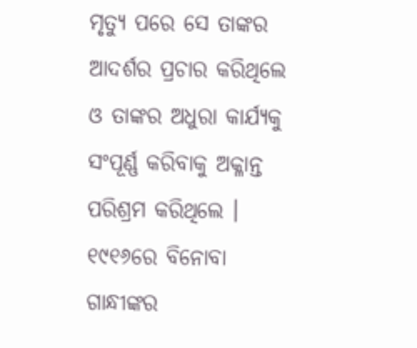ମୃତ୍ୟୁ ପରେ ସେ ତାଙ୍କର ଆଦର୍ଶର ପ୍ରଚାର କରିଥିଲେ ଓ ତାଙ୍କର ଅଧୁରା କାର୍ଯ୍ୟକୁ ସଂପୂର୍ଣ୍ଣ କରିବାକୁ ଅକ୍ଳାନ୍ତ ପରିଶ୍ରମ କରିଥିଲେ । ୧୯୧୬ରେ ବିନୋବା ଗାନ୍ଧୀଙ୍କର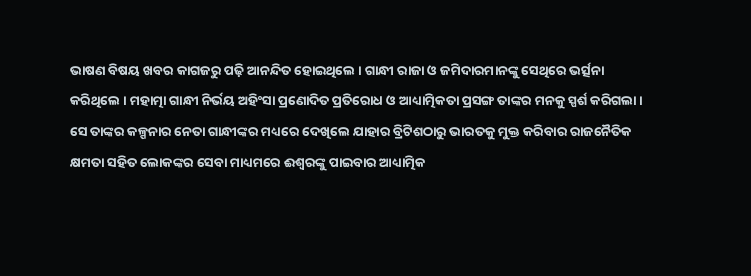ଭାଷଣ ବିଷୟ ଖବର କାଗଜରୁ ପଢ଼ି ଆନନ୍ଦିତ ହୋଇଥିଲେ । ଗାନ୍ଧୀ ରାଜା ଓ ଜମିଦାରମାନଙ୍କୁ ସେଥିରେ ଭର୍ତ୍ସନା କରିଥିଲେ । ମହାତ୍ମା ଗାନ୍ଧୀ ନିର୍ଭୟ ଅହିଂସା ପ୍ରଣୋଦିତ ପ୍ରତିରୋଧ ଓ ଆଧ୍ୟାତ୍ମିକତା ପ୍ରସଙ୍ଗ ତାଙ୍କର ମନକୁ ସ୍ପର୍ଶ କରିଗଲା । ସେ ତାଙ୍କର କଳ୍ପନାର ନେତା ଗାନ୍ଧୀଙ୍କର ମଧ୍ୟରେ ଦେଖିଲେ ଯାହାର ବ୍ରିଟିଶଠାରୁ ଭାରତକୁ ମୁକ୍ତ କରିବାର ରାଜନୈତିକ କ୍ଷମତା ସହିତ ଲୋକଙ୍କର ସେବା ମାଧ୍ୟମରେ ଈଶ୍ୱରଙ୍କୁ ପାଇବାର ଆଧ୍ୟାତ୍ମିକ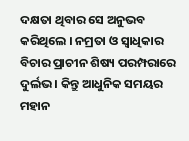ଦକ୍ଷତା ଥିବାର ସେ ଅନୁଭବ କରିଥିଲେ । ନମ୍ରତା ଓ ସ୍ୱାଧିକାର ବିଚାର ପ୍ରାଚୀନ ଶିଷ୍ୟ ପରମ୍ପରାରେ ଦୁର୍ଲଭ । କିନ୍ତୁ ଆଧୁନିକ ସମୟର ମହାନ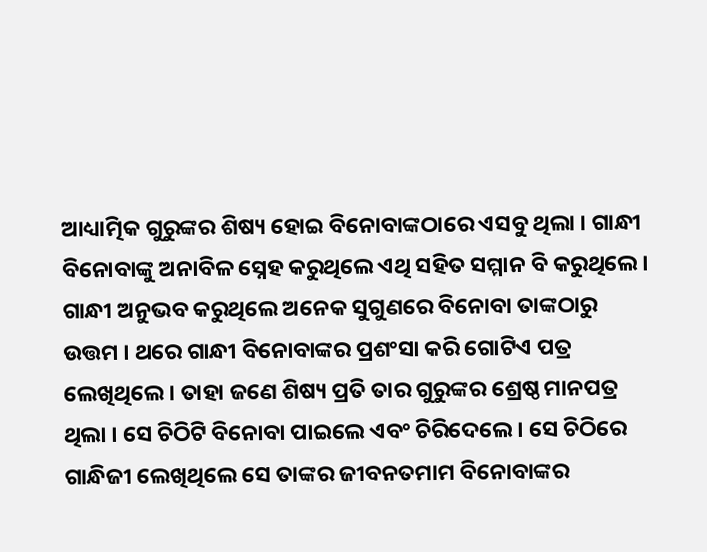ଆଧ୍ୟାତ୍ମିକ ଗୁରୁଙ୍କର ଶିଷ୍ୟ ହୋଇ ବିନୋବାଙ୍କଠାରେ ଏସବୁ ଥିଲା । ଗାନ୍ଧୀ ବିନୋବାଙ୍କୁ ଅନାବିଳ ସ୍ନେହ କରୁଥିଲେ ଏଥି ସହିତ ସମ୍ମାନ ବି କରୁଥିଲେ । ଗାନ୍ଧୀ ଅନୁଭବ କରୁଥିଲେ ଅନେକ ସୁଗୁଣରେ ବିନୋବା ତାଙ୍କଠାରୁ ଉତ୍ତମ । ଥରେ ଗାନ୍ଧୀ ବିନୋବାଙ୍କର ପ୍ରଶଂସା କରି ଗୋଟିଏ ପତ୍ର ଲେଖିଥିଲେ । ତାହା ଜଣେ ଶିଷ୍ୟ ପ୍ରତି ତାର ଗୁରୁଙ୍କର ଶ୍ରେଷ୍ଠ ମାନପତ୍ର ଥିଲା । ସେ ଚିଠିଟି ବିନୋବା ପାଇଲେ ଏବଂ ଚିରିଦେଲେ । ସେ ଚିଠିରେ ଗାନ୍ଧିଜୀ ଲେଖିଥିଲେ ସେ ତାଙ୍କର ଜୀବନତମାମ ବିନୋବାଙ୍କର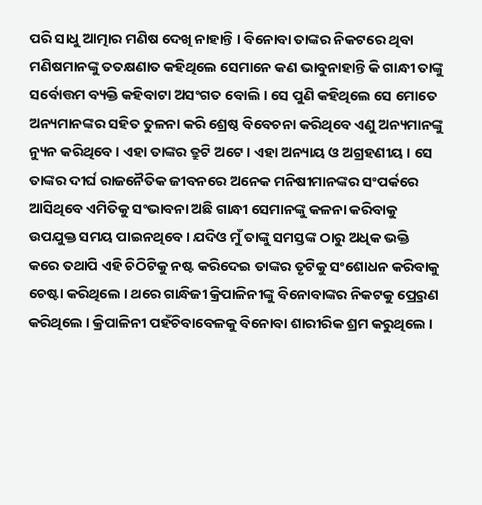ପରି ସାଧୁ ଆତ୍ମାର ମଣିଷ ଦେଖି ନାହାନ୍ତି । ବିନୋବା ତାଙ୍କର ନିକଟରେ ଥିବା ମଣିଷମାନଙ୍କୁ ତତକ୍ଷଣାତ କହିଥିଲେ ସେମାନେ କଣ ଭାବୁନାହାନ୍ତି କି ଗାନ୍ଧୀ ତାଙ୍କୁ ସର୍ବୋତ୍ତମ ବ୍ୟକ୍ତି କହିବାଟା ଅସଂଗତ ବୋଲି । ସେ ପୁଣି କହିଥିଲେ ସେ ମୋତେ ଅନ୍ୟମାନଙ୍କର ସହିତ ତୁଳନା କରି ଶ୍ରେଷ୍ଠ ବିବେଚନା କରିଥିବେ ଏଣୁ ଅନ୍ୟମାନଙ୍କୁ ନ୍ୟୁନ କରିଥିବେ । ଏହା ତାଙ୍କର ତ୍ରୁଟି ଅଟେ । ଏହା ଅନ୍ୟାୟ ଓ ଅଗ୍ରହଣୀୟ । ସେ ତାଙ୍କର ଦୀର୍ଘ ରାଜନୈତିକ ଜୀବନରେ ଅନେକ ମନିଷୀମାନଙ୍କର ସଂପର୍କରେ ଆସିଥିବେ ଏମିତିକୁ ସଂଭାବନା ଅଛି ଗାନ୍ଧୀ ସେମାନଙ୍କୁ କଳନା କରିବାକୁ ଉପଯୁକ୍ତ ସମୟ ପାଇନଥିବେ । ଯଦିଓ ମୁଁ ତାଙ୍କୁ ସମସ୍ତଙ୍କ ଠାରୁ ଅଧିକ ଭକ୍ତି କରେ ତଥାପି ଏହି ଚିଠିଟିକୁ ନଷ୍ଟ କରିଦେଇ ତାଙ୍କର ତୃଟିକୁ ସଂଶୋଧନ କରିବାକୁ ଚେଷ୍ଟା କରିଥିଲେ । ଥରେ ଗାନ୍ଧିଜୀ କ୍ରିପାଳିନୀଙ୍କୁ ବିନୋବାଙ୍କର ନିକଟକୁ ପ୍ର୍ରେରଣ କରିଥିଲେ । କ୍ରିପାଳିନୀ ପହଁଚିବାବେଳକୁ ବିନୋବା ଶାରୀରିକ ଶ୍ରମ କରୁଥିଲେ ।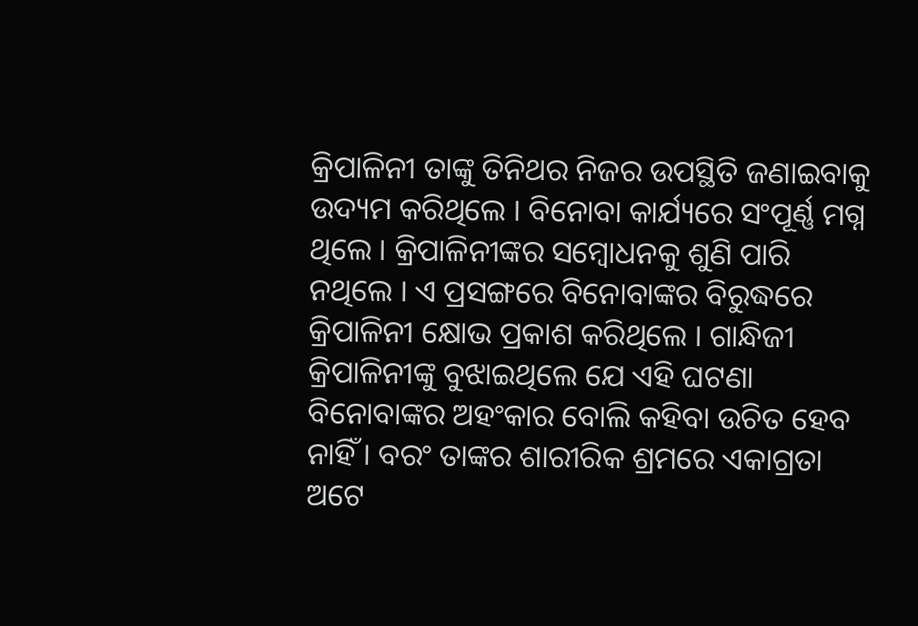କ୍ରିପାଳିନୀ ତାଙ୍କୁ ତିନିଥର ନିଜର ଉପସ୍ଥିତି ଜଣାଇବାକୁ ଉଦ୍ୟମ କରିଥିଲେ । ବିନୋବା କାର୍ଯ୍ୟରେ ସଂପୂର୍ଣ୍ଣ ମଗ୍ନ ଥିଲେ । କ୍ରିପାଳିନୀଙ୍କର ସମ୍ବୋଧନକୁ ଶୁଣି ପାରି ନଥିଲେ । ଏ ପ୍ରସଙ୍ଗରେ ବିନୋବାଙ୍କର ବିରୁଦ୍ଧରେ କ୍ରିପାଳିନୀ କ୍ଷୋଭ ପ୍ରକାଶ କରିଥିଲେ । ଗାନ୍ଧିଜୀ କ୍ରିପାଳିନୀଙ୍କୁ ବୁଝାଇଥିଲେ ଯେ ଏହି ଘଟଣା ବିନୋବାଙ୍କର ଅହଂକାର ବୋଲି କହିବା ଉଚିତ ହେବ ନାହିଁ । ବରଂ ତାଙ୍କର ଶାରୀରିକ ଶ୍ରମରେ ଏକାଗ୍ରତା ଅଟେ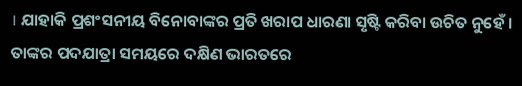। ଯାହାକି ପ୍ରଶଂସନୀୟ ବିନୋବାଙ୍କର ପ୍ରତି ଖରାପ ଧାରଣା ସୃଷ୍ଟି କରିବା ଉଚିତ ନୁହେଁ । ତାଙ୍କର ପଦଯାତ୍ରା ସମୟରେ ଦକ୍ଷିଣ ଭାରତରେ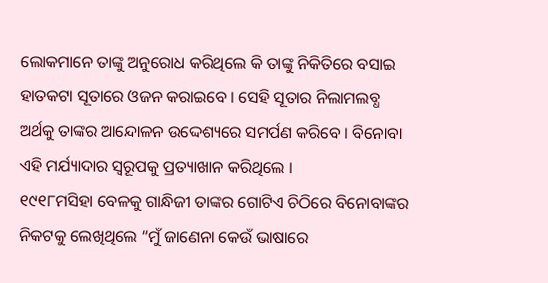ଲୋକମାନେ ତାଙ୍କୁ ଅନୁରୋଧ କରିଥିଲେ କି ତାଙ୍କୁ ନିକିତିରେ ବସାଇ ହାତକଟା ସୂତାରେ ଓଜନ କରାଇବେ । ସେହି ସୂତାର ନିଲାମଲବ୍ଧ ଅର୍ଥକୁ ତାଙ୍କର ଆନ୍ଦୋଳନ ଉଦ୍ଦେଶ୍ୟରେ ସମର୍ପଣ କରିବେ । ବିନୋବା ଏହି ମର୍ଯ୍ୟାଦାର ସ୍ୱରୂପକୁ ପ୍ରତ୍ୟାଖାନ କରିଥିଲେ ।
୧୯୧୮ମସିହା ବେଳକୁ ଗାନ୍ଧିଜୀ ତାଙ୍କର ଗୋଟିଏ ଚିଠିରେ ବିନୋବାଙ୍କର ନିକଟକୁ ଲେଖିଥିଲେ “ମୁଁ ଜାଣେନା କେଉଁ ଭାଷାରେ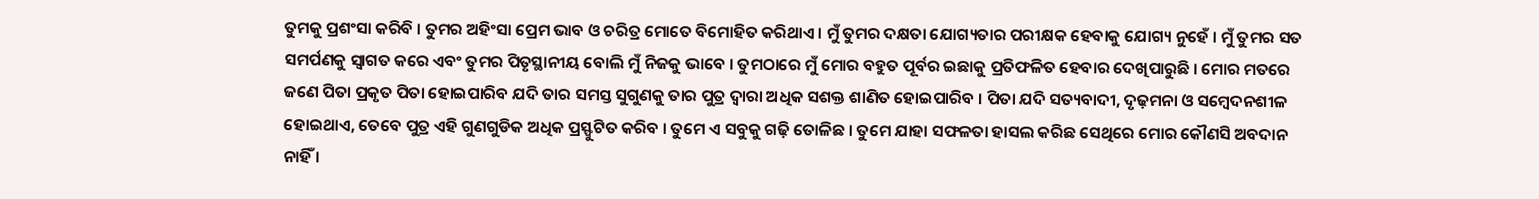ତୁମକୁ ପ୍ରଶଂସା କରିବି । ତୁମର ଅହିଂସା ପ୍ରେମ ଭାବ ଓ ଚରିତ୍ର ମୋତେ ବିମୋହିତ କରିଥାଏ । ମୁଁ ତୁମର ଦକ୍ଷତା ଯୋଗ୍ୟତାର ପରୀକ୍ଷକ ହେବାକୁ ଯୋଗ୍ୟ ନୁହେଁ । ମୁଁ ତୁମର ସତ ସମର୍ପଣକୁ ସ୍ୱାଗତ କରେ ଏବଂ ତୁମର ପିତୃସ୍ଥାନୀୟ ବୋଲି ମୁଁ ନିଜକୁ ଭାବେ । ତୁମଠାରେ ମୁଁ ମୋର ବହୁତ ପୂର୍ବର ଇଛାକୁ ପ୍ରତିଫଳିତ ହେବାର ଦେଖିପାରୁଛି । ମୋର ମତରେ ଜଣେ ପିତା ପ୍ରକୃତ ପିତା ହୋଇପାରିବ ଯଦି ତାର ସମସ୍ତ ସୁଗୁଣକୁ ତାର ପୁତ୍ର ଦ୍ୱାରା ଅଧିକ ସଶକ୍ତ ଶାଣିତ ହୋଇପାରିବ । ପିତା ଯଦି ସତ୍ୟବାଦୀ, ଦୃଢ଼ମନା ଓ ସମ୍ବେଦନଶୀଳ ହୋଇଥାଏ, ତେବେ ପୁତ୍ର ଏହି ଗୁଣଗୁଡିକ ଅଧିକ ପ୍ରସ୍ଫୁଟିତ କରିବ । ତୁମେ ଏ ସବୁକୁ ଗଢ଼ି ତୋଳିଛ । ତୁମେ ଯାହା ସଫଳତା ହାସଲ କରିଛ ସେଥିରେ ମୋର କୌଣସି ଅବଦାନ ନାହିଁ ।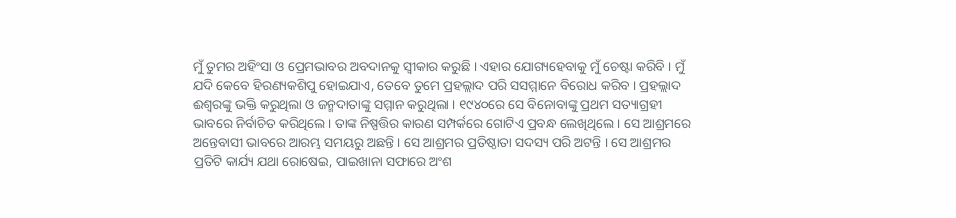ମୁଁ ତୁମର ଅହିଂସା ଓ ପ୍ରେମଭାବର ଅବଦାନକୁ ସ୍ୱୀକାର କରୁଛି । ଏହାର ଯୋଗ୍ୟହେବାକୁ ମୁଁ ଚେଷ୍ଟା କରିବି । ମୁଁ ଯଦି କେବେ ହିରଣ୍ୟକଶିପୁ ହୋଇଯାଏ, ତେବେ ତୁମେ ପ୍ରହଲ୍ଲାଦ ପରି ସସମ୍ମାନେ ବିରୋଧ କରିବ । ପ୍ରହଲ୍ଲାଦ ଈଶ୍ୱରଙ୍କୁ ଭକ୍ତି କରୁଥିଲା ଓ ଜନ୍ମଦାତାଙ୍କୁ ସମ୍ମାନ କରୁଥିଲା । ୧୯୪୦ରେ ସେ ବିନୋବାଙ୍କୁ ପ୍ରଥମ ସତ୍ୟାଗ୍ରହୀ ଭାବରେ ନିର୍ବାଚିତ କରିଥିଲେ । ତାଙ୍କ ନିଷ୍ପତ୍ତିର କାରଣ ସମ୍ପର୍କରେ ଗୋଟିଏ ପ୍ରବନ୍ଧ ଲେଖିଥିଲେ । ସେ ଆଶ୍ରମରେ ଅନ୍ତେବାସୀ ଭାବରେ ଆରମ୍ଭ ସମୟରୁ ଅଛନ୍ତି । ସେ ଆଶ୍ରମର ପ୍ରତିଷ୍ଠାତା ସଦସ୍ୟ ପରି ଅଟନ୍ତି । ସେ ଆଶ୍ରମର ପ୍ରତିଟି କାର୍ଯ୍ୟ ଯଥା ରୋଷେଇ, ପାଇଖାନା ସଫାରେ ଅଂଶ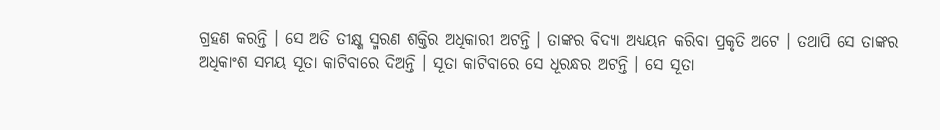ଗ୍ରହଣ କରନ୍ତି । ସେ ଅତି ତୀକ୍ଷ୍ଣ ସ୍ମରଣ ଶକ୍ତିର ଅଧିକାରୀ ଅଟନ୍ତି । ତାଙ୍କର ବିଦ୍ୟା ଅଧ୍ୟୟନ କରିବା ପ୍ରକୃତି ଅଟେ । ତଥାପି ସେ ତାଙ୍କର ଅଧିକାଂଶ ସମୟ ସୂତା କାଟିବାରେ ଦିଅନ୍ତି । ସୂତା କାଟିବାରେ ସେ ଧୂରନ୍ଧର ଅଟନ୍ତି । ସେ ସୂତା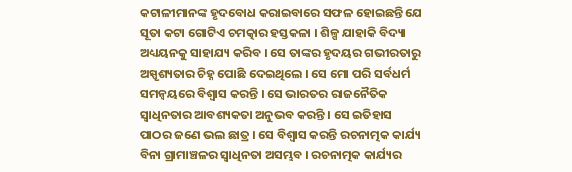କଟାଳୀମାନଙ୍କ ହୃଦବୋଧ କରାଇବାରେ ସଫଳ ହୋଇଛନ୍ତି ଯେ ସୂତା କଟା ଗୋଟିଏ ଚମତ୍କାର ହସ୍ତକଳା । ଶିଳ୍ପ ଯାହାକି ବିଦ୍ୟା ଅଧ୍ୟୟନକୁ ସାହାଯ୍ୟ କରିବ । ସେ ତାଙ୍କର ହୃଦୟର ଗଭୀରତାରୁ ଅସ୍ପୃଶ୍ୟତାର ଚିହ୍ନ ପୋଛି ଦେଇଥିଲେ । ସେ ମୋ ପରି ସର୍ବଧର୍ମ ସମନ୍ୱୟରେ ବିଶ୍ୱାସ କରନ୍ତି । ସେ ଭାରତର ରାଜନୈତିକ ସ୍ୱାଧିନତାର ଆବଶ୍ୟକତା ଅନୁଭବ କରନ୍ତି । ସେ ଇତିହାସ ପାଠର ଜଣେ ଭଲ ଛାତ୍ର । ସେ ବିଶ୍ୱାସ କରନ୍ତି ରଚନାତ୍ମକ କାର୍ଯ୍ୟ ବିନା ଗ୍ରାମାଞ୍ଚଳର ସ୍ୱାଧିନତା ଅସମ୍ଭବ । ରଚନାତ୍ମକ କାର୍ଯ୍ୟର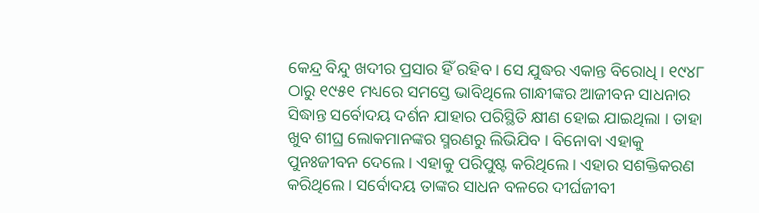କେନ୍ଦ୍ର ବିନ୍ଦୁ ଖଦୀର ପ୍ରସାର ହିଁ ରହିବ । ସେ ଯୁଦ୍ଧର ଏକାନ୍ତ ବିରୋଧି । ୧୯୪୮ ଠାରୁ ୧୯୫୧ ମଧ୍ୟରେ ସମସ୍ତେ ଭାବିଥିଲେ ଗାନ୍ଧୀଙ୍କର ଆଜୀବନ ସାଧନାର ସିଦ୍ଧାନ୍ତ ସର୍ବୋଦୟ ଦର୍ଶନ ଯାହାର ପରିସ୍ଥିତି କ୍ଷୀଣ ହୋଇ ଯାଇଥିଲା । ତାହା ଖୁବ ଶୀଘ୍ର ଲୋକମାନଙ୍କର ସ୍ମରଣରୁ ଲିଭିଯିବ । ବିନୋବା ଏହାକୁ ପୁନଃଜୀବନ ଦେଲେ । ଏହାକୁ ପରିପୁଷ୍ଟ କରିଥିଲେ । ଏହାର ସଶକ୍ତିକରଣ କରିଥିଲେ । ସର୍ବୋଦୟ ତାଙ୍କର ସାଧନ ବଳରେ ଦୀର୍ଘଜୀବୀ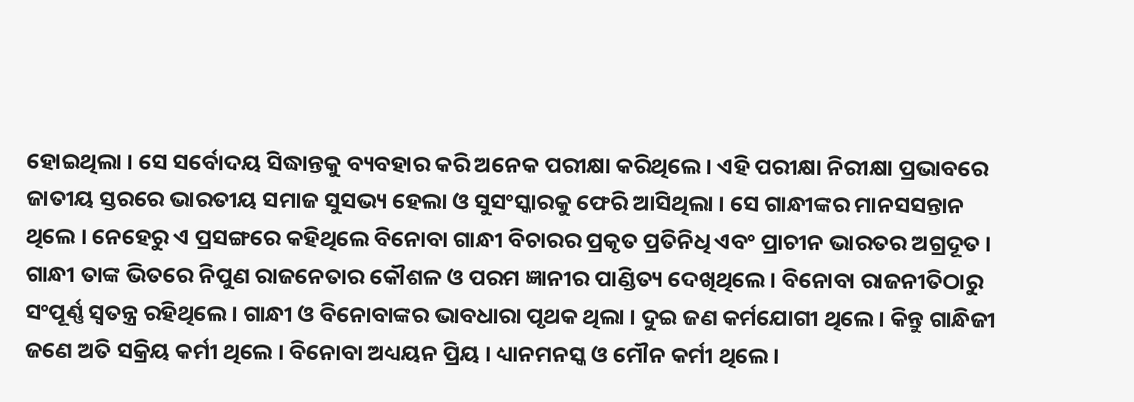ହୋଇଥିଲା । ସେ ସର୍ବୋଦୟ ସିଦ୍ଧାନ୍ତକୁ ବ୍ୟବହାର କରି ଅନେକ ପରୀକ୍ଷା କରିଥିଲେ । ଏହି ପରୀକ୍ଷା ନିରୀକ୍ଷା ପ୍ରଭାବରେ ଜାତୀୟ ସ୍ତରରେ ଭାରତୀୟ ସମାଜ ସୁସଭ୍ୟ ହେଲା ଓ ସୁସଂସ୍କାରକୁ ଫେରି ଆସିଥିଲା । ସେ ଗାନ୍ଧୀଙ୍କର ମାନସସନ୍ତାନ ଥିଲେ । ନେହେରୁ ଏ ପ୍ରସଙ୍ଗରେ କହିଥିଲେ ବିନୋବା ଗାନ୍ଧୀ ବିଚାରର ପ୍ରକୃତ ପ୍ରତିନିଧି ଏବଂ ପ୍ରାଚୀନ ଭାରତର ଅଗ୍ରଦୂତ । ଗାନ୍ଧୀ ତାଙ୍କ ଭିତରେ ନିପୁଣ ରାଜନେତାର କୌଶଳ ଓ ପରମ ଜ୍ଞାନୀର ପାଣ୍ଡିତ୍ୟ ଦେଖିଥିଲେ । ବିନୋବା ରାଜନୀତିଠାରୁ ସଂପୂର୍ଣ୍ଣ ସ୍ୱତନ୍ତ୍ର ରହିଥିଲେ । ଗାନ୍ଧୀ ଓ ବିନୋବାଙ୍କର ଭାବଧାରା ପୃଥକ ଥିଲା । ଦୁଇ ଜଣ କର୍ମଯୋଗୀ ଥିଲେ । କିନ୍ତୁ ଗାନ୍ଧିଜୀ ଜଣେ ଅତି ସକ୍ରିୟ କର୍ମୀ ଥିଲେ । ବିନୋବା ଅଧ୍ୟୟନ ପ୍ରିୟ । ଧ୍ୟାନମନସ୍କ ଓ ମୌନ କର୍ମୀ ଥିଲେ ।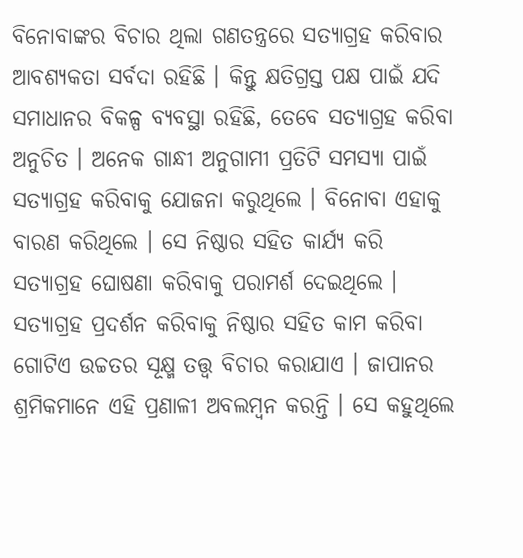ବିନୋବାଙ୍କର ବିଚାର ଥିଲା ଗଣତନ୍ତ୍ରରେ ସତ୍ୟାଗ୍ରହ କରିବାର ଆବଶ୍ୟକତା ସର୍ବଦା ରହିଛି । କିନ୍ତୁ କ୍ଷତିଗ୍ରସ୍ତ ପକ୍ଷ ପାଇଁ ଯଦି ସମାଧାନର ବିକଳ୍ପ ବ୍ୟବସ୍ଥା ରହିଛି, ତେବେ ସତ୍ୟାଗ୍ରହ କରିବା ଅନୁଚିତ । ଅନେକ ଗାନ୍ଧୀ ଅନୁଗାମୀ ପ୍ରତିଟି ସମସ୍ୟା ପାଇଁ ସତ୍ୟାଗ୍ରହ କରିବାକୁ ଯୋଜନା କରୁଥିଲେ । ବିନୋବା ଏହାକୁ ବାରଣ କରିଥିଲେ । ସେ ନିଷ୍ଠାର ସହିତ କାର୍ଯ୍ୟ କରି ସତ୍ୟାଗ୍ରହ ଘୋଷଣା କରିବାକୁ ପରାମର୍ଶ ଦେଇଥିଲେ । ସତ୍ୟାଗ୍ରହ ପ୍ରଦର୍ଶନ କରିବାକୁ ନିଷ୍ଠାର ସହିତ କାମ କରିବା ଗୋଟିଏ ଉଚ୍ଚତର ସୂକ୍ଷ୍ମ ତତ୍ତ୍ୱ ବିଚାର କରାଯାଏ । ଜାପାନର ଶ୍ରମିକମାନେ ଏହି ପ୍ରଣାଳୀ ଅବଲମ୍ବନ କରନ୍ତି । ସେ କହୁଥିଲେ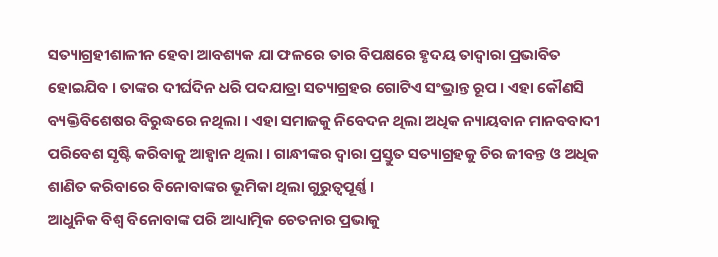ସତ୍ୟାଗ୍ରହୀଶାଳୀନ ହେବା ଆବଶ୍ୟକ ଯା ଫଳରେ ତାର ବିପକ୍ଷରେ ହୃଦୟ ତାଦ୍ୱାରା ପ୍ରଭାବିତ ହୋଇଯିବ । ତାଙ୍କର ଦୀର୍ଘଦିନ ଧରି ପଦଯାତ୍ରା ସତ୍ୟାଗ୍ରହର ଗୋଟିଏ ସଂଭ୍ରାନ୍ତ ରୂପ । ଏହା କୌଣସି ବ୍ୟକ୍ତିବିଶେଷର ବିରୁଦ୍ଧରେ ନଥିଲା । ଏହା ସମାଜକୁ ନିବେଦନ ଥିଲା ଅଧିକ ନ୍ୟାୟବାନ ମାନବବାଦୀ ପରିବେଶ ସୃଷ୍ଟି କରିବାକୁ ଆହ୍ୱାନ ଥିଲା । ଗାନ୍ଧୀଙ୍କର ଦ୍ୱାରା ପ୍ରସ୍ତୁତ ସତ୍ୟାଗ୍ରହକୁ ଚିର ଜୀବନ୍ତ ଓ ଅଧିକ ଶାଣିତ କରିବାରେ ବିନୋବାଙ୍କର ଭୂମିକା ଥିଲା ଗୁରୁତ୍ୱପୂର୍ଣ୍ଣ ।
ଆଧୁନିକ ବିଶ୍ୱ ବିନୋବାଙ୍କ ପରି ଆଧ୍ୟାତ୍ମିକ ଚେତନାର ପ୍ରଭାକୁ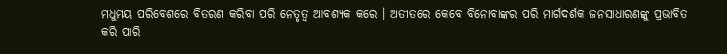ମଧୁମୟ ପରିବେଶରେ ବିତରଣ କରିବା ପରି ନେତୃତ୍ୱ ଆବଶ୍ୟକ କରେ । ଅତୀତରେ କେବେ ବିନୋବାଙ୍କର ପରି ମାର୍ଗଦର୍ଶକ ଜନସାଧାରଣଙ୍କୁ ପ୍ରଭାବିତ କରି ପାରି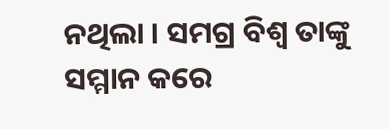ନଥିଲା । ସମଗ୍ର ବିଶ୍ୱ ତାଙ୍କୁ ସମ୍ମାନ କରେ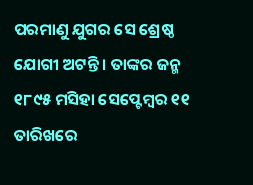ପରମାଣୁ ଯୁଗର ସେ ଶ୍ରେଷ୍ଠ ଯୋଗୀ ଅଟନ୍ତି । ତାଙ୍କର ଜନ୍ମ ୧୮୯୫ ମସିହା ସେପ୍ଟେମ୍ବର ୧୧ ତାରିଖରେ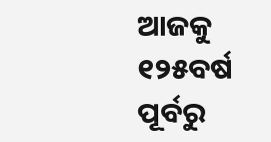ଆଜକୁ ୧୨୫ବର୍ଷ ପୂର୍ବରୁ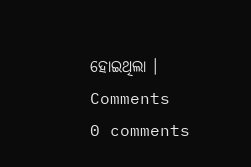ହୋଇଥିଲା ।
Comments
0 comments